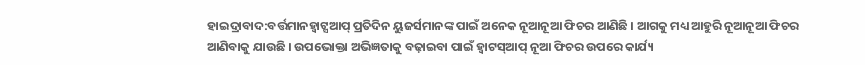ହାଇଦ୍ରାବାଦ:ବର୍ତ୍ତମାନହ୍ବାଟ୍ସଆପ୍ ପ୍ରତିଦିନ ୟୁଜର୍ସମାନଙ୍କ ପାଇଁ ଅନେକ ନୂଆନୂଆ ଫିଚର ଆଣିଛି । ଆଗକୁ ମଧ୍ୟ ଆହୁରି ନୂଆନୂଆ ଫିଚର ଆଣିବାକୁ ଯାଉଛି । ଉପଭୋକ୍ତା ଅଭିଜ୍ଞତାକୁ ବଢ଼ାଇବା ପାଇଁ ହ୍ବାଟସ୍ଆପ୍ ନୂଆ ଫିଚର ଉପରେ କାର୍ଯ୍ୟ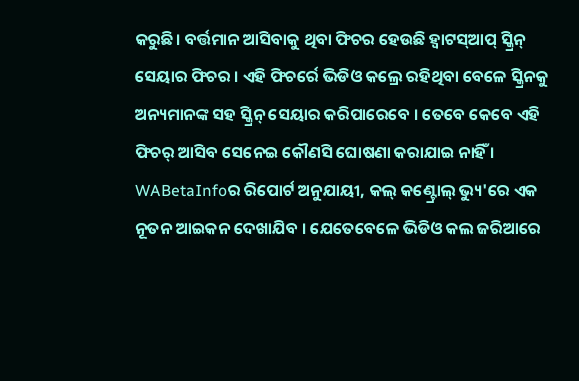କରୁଛି। ବର୍ତ୍ତମାନ ଆସିବାକୁ ଥିବା ଫିଚର ହେଉଛି ହ୍ବାଟସ୍ଆପ୍ ସ୍କ୍ରିନ୍ ସେୟାର ଫିଚର । ଏହି ଫିଚର୍ରେ ଭିଡିଓ କଲ୍ରେ ରହିଥିବା ବେଳେ ସ୍କ୍ରିନକୁ ଅନ୍ୟମାନଙ୍କ ସହ ସ୍କ୍ରିନ୍ ସେୟାର କରିପାରେବେ । ତେବେ କେବେ ଏହି ଫିଚର୍ ଆସିବ ସେନେଇ କୌଣସି ଘୋଷଣା କରାଯାଇ ନାହିଁ ।
WABetaInfoର ରିପୋର୍ଟ ଅନୁଯାୟୀ, କଲ୍ କଣ୍ଟ୍ରୋଲ୍ ଭ୍ୟୁ'ରେ ଏକ ନୂତନ ଆଇକନ ଦେଖାଯିବ । ଯେତେବେଳେ ଭିଡିଓ କଲ ଜରିଆରେ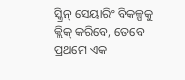ସ୍କ୍ରିନ୍ ସେୟାରିଂ ବିକଳ୍ପକୁ କ୍ଲିକ୍ କରିବେ, ତେବେ ପ୍ରଥମେ ଏକ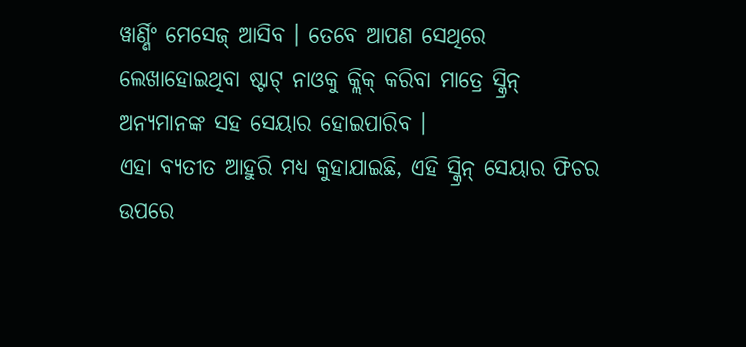ୱାର୍ଣ୍ଣିଂ ମେସେଜ୍ ଆସିବ । ତେବେ ଆପଣ ସେଥିରେ ଲେଖାହୋଇଥିବା ଷ୍ଟାଟ୍ ନାଓକୁ କ୍ଲିକ୍ କରିବା ମାତ୍ରେ ସ୍କ୍ରିନ୍ ଅନ୍ୟମାନଙ୍କ ସହ ସେୟାର ହୋଇପାରିବ ।
ଏହା ବ୍ୟତୀତ ଆହୁରି ମଧ୍ୟ କୁହାଯାଇଛି, ଏହି ସ୍କ୍ରିନ୍ ସେୟାର ଫିଚର ଉପରେ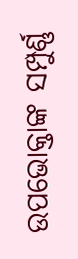ଉପଭୋକ୍ତାଙ୍କ ସମ୍ପୁର୍ଣ୍ଣ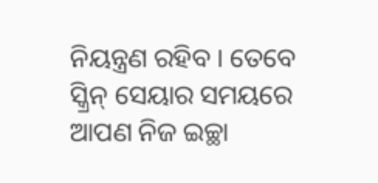ନିୟନ୍ତ୍ରଣ ରହିବ । ତେବେ ସ୍କ୍ରିନ୍ ସେୟାର ସମୟରେ ଆପଣ ନିଜ ଇଚ୍ଛା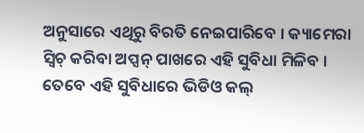ଅନୁସାରେ ଏଥିରୁ ବିରତି ନେଇପାରିବେ । କ୍ୟାମେରା ସ୍ବିଚ୍ କରିବା ଅପ୍ସନ୍ ପାଖରେ ଏହି ସୁବିଧା ମିଳିବ । ତେବେ ଏହି ସୁବିଧାରେ ଭିଡିଓ କଲ୍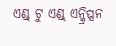ଏଣ୍ଡ୍ ଟୁ ଏଣ୍ଡ୍ ଏନ୍କ୍ରିପ୍ସନ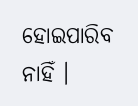ହୋଇପାରିବ ନାହିଁ ।